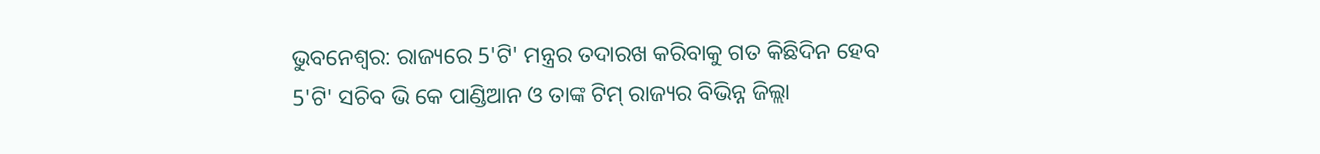ଭୁବନେଶ୍ବର: ରାଜ୍ୟରେ 5'ଟି' ମନ୍ତ୍ରର ତଦାରଖ କରିବାକୁ ଗତ କିଛିଦିନ ହେବ 5'ଟି' ସଚିବ ଭି କେ ପାଣ୍ଡିଆନ ଓ ତାଙ୍କ ଟିମ୍ ରାଜ୍ୟର ବିଭିନ୍ନ ଜିଲ୍ଲା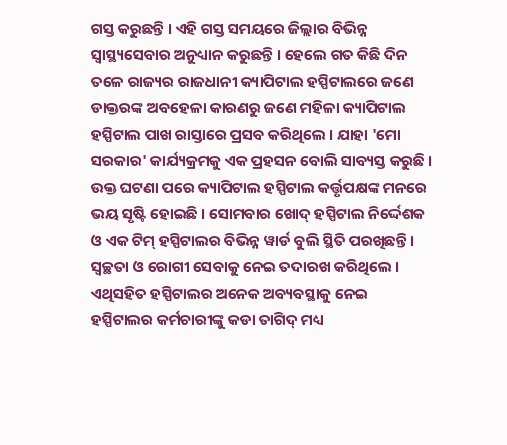ଗସ୍ତ କରୁଛନ୍ତି । ଏହି ଗସ୍ତ ସମୟରେ ଜିଲ୍ଲାର ବିଭିନ୍ନ ସ୍ବାସ୍ଥ୍ୟସେବାର ଅନୁଧ୍ୟାନ କରୁଛନ୍ତି । ହେଲେ ଗତ କିଛି ଦିନ ତଳେ ରାଜ୍ୟର ରାଜଧାନୀ କ୍ୟାପିଟାଲ ହସ୍ପିଟାଲରେ ଜଣେ ଡାକ୍ତରଙ୍କ ଅବହେଳା କାରଣରୁ ଜଣେ ମହିଳା କ୍ୟାପିଟାଲ ହସ୍ପିଟାଲ ପାଖ ରାସ୍ତାରେ ପ୍ରସବ କରିଥିଲେ । ଯାହା 'ମୋ ସରକାର' କାର୍ଯ୍ୟକ୍ରମକୁ ଏକ ପ୍ରହସନ ବୋଲି ସାବ୍ୟସ୍ତ କରୁଛି ।
ଉକ୍ତ ଘଟଣା ପରେ କ୍ୟାପିଟାଲ ହସ୍ପିଟାଲ କର୍ତ୍ତୃପକ୍ଷଙ୍କ ମନରେ ଭୟ ସୃଷ୍ଟି ହୋଇଛି । ସୋମବାର ଖୋଦ୍ ହସ୍ପିଟାଲ ନିର୍ଦ୍ଦେଶକ ଓ ଏକ ଟିମ୍ ହସ୍ପିଟାଲର ବିଭିନ୍ନ ୱାର୍ଡ ବୁଲି ସ୍ଥିତି ପରଖିଛନ୍ତି । ସ୍ବଚ୍ଛତା ଓ ରୋଗୀ ସେବାକୁ ନେଇ ତଦାରଖ କରିଥିଲେ । ଏଥିସହିତ ହସ୍ପିଟାଲର ଅନେକ ଅବ୍ୟବସ୍ଥାକୁ ନେଇ ହସ୍ପିଟାଲର କର୍ମଚାରୀଙ୍କୁ କଡା ତାଗିଦ୍ ମଧ୍ୟ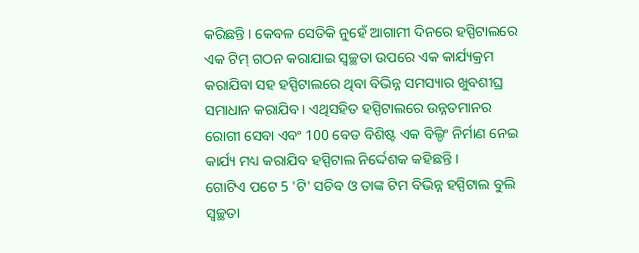କରିଛନ୍ତି । କେବଳ ସେତିକି ନୁହେଁ ଆଗାମୀ ଦିନରେ ହସ୍ପିଟାଲରେ ଏକ ଟିମ୍ ଗଠନ କରାଯାଇ ସ୍ବଚ୍ଛତା ଉପରେ ଏକ କାର୍ଯ୍ୟକ୍ରମ କରାଯିବା ସହ ହସ୍ପିଟାଲରେ ଥିବା ବିଭିନ୍ନ ସମସ୍ୟାର ଖୁବଶୀଘ୍ର ସମାଧାନ କରାଯିବ । ଏଥିସହିତ ହସ୍ପିଟାଲରେ ଉନ୍ନତମାନର ରୋଗୀ ସେବା ଏବଂ 100 ବେଡ ବିଶିଷ୍ଟ ଏକ ବିଲ୍ଡିଂ ନିର୍ମାଣ ନେଇ କାର୍ଯ୍ୟ ମଧ୍ୟ କରାଯିବ ହସ୍ପିଟାଲ ନିର୍ଦ୍ଦେଶକ କହିଛନ୍ତି ।
ଗୋଟିଏ ପଟେ 5 'ଟି' ସଚିବ ଓ ତାଙ୍କ ଟିମ ବିଭିନ୍ନ ହସ୍ପିଟାଲ ବୁଲି ସ୍ବଚ୍ଛତା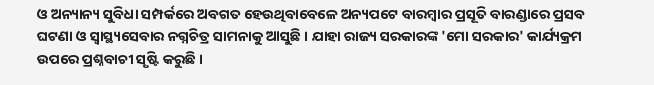ଓ ଅନ୍ୟାନ୍ୟ ସୁବିଧା ସମ୍ପର୍କରେ ଅବଗତ ହେଉଥିବାବେଳେ ଅନ୍ୟପଟେ ବାରମ୍ବାର ପ୍ରସୂତି ବାରଣ୍ଡାରେ ପ୍ରସବ ଘଟଣା ଓ ସ୍ବାସ୍ଥ୍ୟସେବାର ନଗ୍ନଚିତ୍ର ସାମନାକୁ ଆସୁଛି । ଯାହା ରାଜ୍ୟ ସରକାରଙ୍କ 'ମୋ ସରକାର' କାର୍ଯ୍ୟକ୍ରମ ଉପରେ ପ୍ରଶ୍ନବାଚୀ ସୃଷ୍ଟି କରୁଛି ।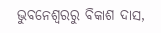ଭୁବନେଶ୍ବରରୁ ବିକାଶ ଦାସ,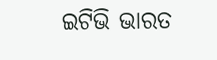ଇଟିଭି ଭାରତ